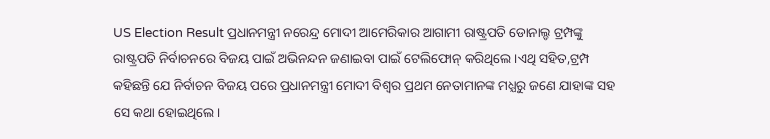US Election Result ପ୍ରଧାନମନ୍ତ୍ରୀ ନରେନ୍ଦ୍ର ମୋଦୀ ଆମେରିକାର ଆଗାମୀ ରାଷ୍ଟ୍ରପତି ଡୋନାଲ୍ଡ ଟ୍ରମ୍ପଙ୍କୁ ରାଷ୍ଟ୍ରପତି ନିର୍ବାଚନରେ ବିଜୟ ପାଇଁ ଅଭିନନ୍ଦନ ଜଣାଇବା ପାଇଁ ଟେଲିଫୋନ୍ କରିଥିଲେ।ଏଥି ସହିତ,ଟ୍ରମ୍ପ କହିଛନ୍ତି ଯେ ନିର୍ବାଚନ ବିଜୟ ପରେ ପ୍ରଧାନମନ୍ତ୍ରୀ ମୋଦୀ ବିଶ୍ୱର ପ୍ରଥମ ନେତାମାନଙ୍କ ମଧ୍ଯରୁ ଜଣେ ଯାହାଙ୍କ ସହ ସେ କଥା ହୋଇଥିଲେ।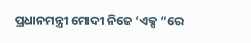ପ୍ରଧାନମନ୍ତ୍ରୀ ମୋଦୀ ନିଜେ ‘ଏକ୍ସ “ରେ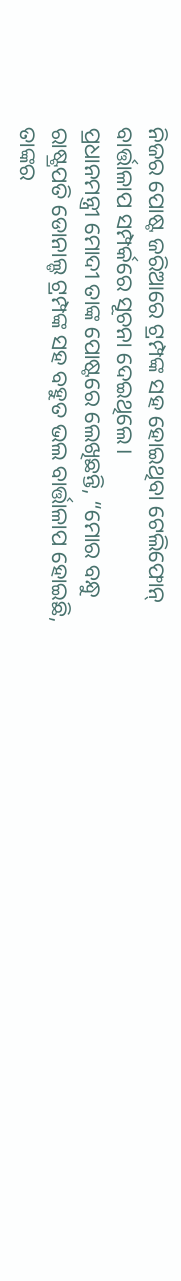ନିଜର ପୋଷ୍ଟ ଜରିଆରେ ଟ୍ରମ୍ପଙ୍କ ସହ ହୋଇଥିବା ଟେଲିଫୋନ୍ ବାର୍ତ୍ତାଳାପ ସମ୍ପର୍କରେ ସୂଚନା ଦେଇଥିଲେ।
ପ୍ରଧାନମନ୍ତ୍ରୀ ମୋଦୀ ତାଙ୍କ ପୋଷ୍ଟରେ ଲେଖିଛନ୍ତି, “ମୋର ବନ୍ଧୁ ରାଷ୍ଟ୍ରପତି ଡୋନାଲ୍ଡ ଟ୍ରମ୍ପଙ୍କ ସହ ବହୁତ ଭଲ ବାର୍ତ୍ତାଳାପ ହୋଇଛି, ତାଙ୍କର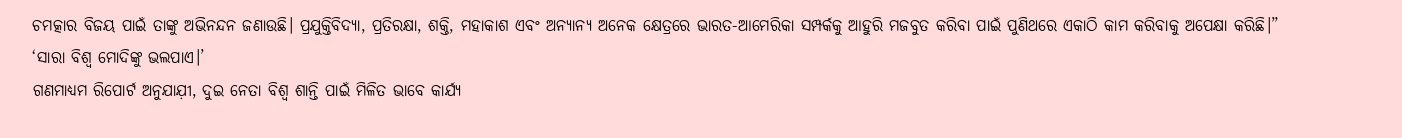ଚମତ୍କାର ବିଜୟ ପାଇଁ ତାଙ୍କୁ ଅଭିନନ୍ଦନ ଜଣାଉଛି। ପ୍ରଯୁକ୍ତିବିଦ୍ୟା, ପ୍ରତିରକ୍ଷା, ଶକ୍ତି, ମହାକାଶ ଏବଂ ଅନ୍ୟାନ୍ୟ ଅନେକ କ୍ଷେତ୍ରରେ ଭାରତ-ଆମେରିକା ସମ୍ପର୍କକୁ ଆହୁରି ମଜବୁତ କରିବା ପାଇଁ ପୁଣିଥରେ ଏକାଠି କାମ କରିବାକୁ ଅପେକ୍ଷା କରିଛି।”
‘ସାରା ବିଶ୍ୱ ମୋଦିଙ୍କୁ ଭଲପାଏ।’
ଗଣମାଧ୍ଯମ ରିପୋର୍ଟ ଅନୁଯାଯ଼ୀ, ଦୁଇ ନେତା ବିଶ୍ୱ ଶାନ୍ତି ପାଇଁ ମିଳିତ ଭାବେ କାର୍ଯ୍ଯ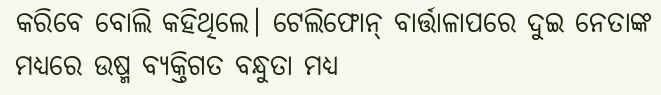କରିବେ ବୋଲି କହିଥିଲେ। ଟେଲିଫୋନ୍ ବାର୍ତ୍ତାଳାପରେ ଦୁଇ ନେତାଙ୍କ ମଧ୍ଯରେ ଉଷ୍ମ ବ୍ଯକ୍ତିଗତ ବନ୍ଧୁତା ମଧ୍ଯ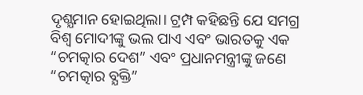ଦୃଶ୍ଯମାନ ହୋଇଥିଲା। ଟ୍ରମ୍ପ କହିଛନ୍ତି ଯେ ସମଗ୍ର ବିଶ୍ୱ ମୋଦୀଙ୍କୁ ଭଲ ପାଏ ଏବଂ ଭାରତକୁ ଏକ “ଚମତ୍କାର ଦେଶ” ଏବଂ ପ୍ରଧାନମନ୍ତ୍ରୀଙ୍କୁ ଜଣେ “ଚମତ୍କାର ବ୍ଯକ୍ତି”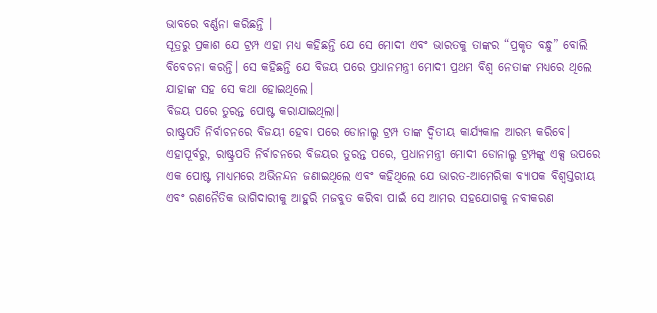ଭାବରେ ବର୍ଣ୍ଣନା କରିଛନ୍ତି ।
ସୂତ୍ରରୁ ପ୍ରକାଶ ଯେ ଟ୍ରମ୍ପ ଏହା ମଧ୍ଯ କହିଛନ୍ତି ଯେ ସେ ମୋଦୀ ଏବଂ ଭାରତକୁ ତାଙ୍କର “ପ୍ରକୃତ ବନ୍ଧୁ” ବୋଲି ବିବେଚନା କରନ୍ତି। ସେ କହିଛନ୍ତି ଯେ ବିଜୟ ପରେ ପ୍ରଧାନମନ୍ତ୍ରୀ ମୋଦୀ ପ୍ରଥମ ବିଶ୍ୱ ନେତାଙ୍କ ମଧ୍ଯରେ ଥିଲେ ଯାହାଙ୍କ ସହ ସେ କଥା ହୋଇଥିଲେ।
ବିଜୟ ପରେ ତୁରନ୍ତ ପୋଷ୍ଟ କରାଯାଇଥିଲା।
ରାଷ୍ଟ୍ରପତି ନିର୍ବାଚନରେ ବିଜୟୀ ହେବା ପରେ ଡୋନାଲ୍ଡ ଟ୍ରମ୍ପ ତାଙ୍କ ଦ୍ୱିତୀୟ କାର୍ଯ୍ଯକାଳ ଆରମ୍ଭ କରିବେ। ଏହାପୂର୍ବରୁ, ରାଷ୍ଟ୍ରପତି ନିର୍ବାଚନରେ ବିଜୟର ତୁରନ୍ତ ପରେ, ପ୍ରଧାନମନ୍ତ୍ରୀ ମୋଦୀ ଡୋନାଲ୍ଡ ଟ୍ରମ୍ପଙ୍କୁ ଏକ୍ସ ଉପରେ ଏକ ପୋଷ୍ଟ ମାଧ୍ଯମରେ ଅଭିନନ୍ଦନ ଜଣାଇଥିଲେ ଏବଂ କହିଥିଲେ ଯେ ଭାରତ-ଆମେରିକା ବ୍ୟାପକ ବିଶ୍ୱସ୍ତରୀୟ ଏବଂ ରଣନୈତିକ ଭାଗିଦାରୀକୁ ଆହୁରି ମଜବୁତ କରିବା ପାଇଁ ସେ ଆମର ସହଯୋଗକୁ ନବୀକରଣ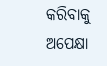କରିବାକୁ ଅପେକ୍ଷା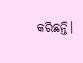କରିଛନ୍ତି।